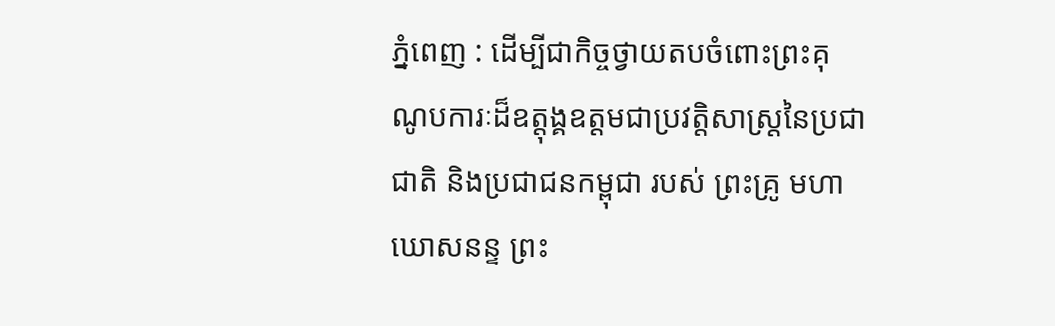ភ្នំពេញ : ដើម្បីជាកិច្ចថ្វាយតបចំពោះព្រះគុណូបការៈដ៏ឧត្តុង្គឧត្តមជាប្រវត្តិសាស្រ្តនៃប្រជាជាតិ និងប្រជាជនកម្ពុជា របស់ ព្រះគ្រូ មហាឃោសនន្ទ ព្រះ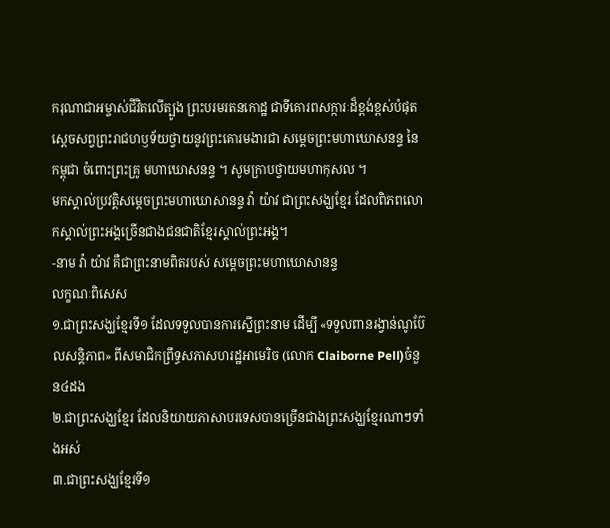ករុណាជាអម្ចាស់ជីវិតលើត្បូង ព្រះបរមរតនកោដ្ឋ ជាទីគោរពសក្ការៈដ៏ខ្ពង់ខ្ពស់បំផុត ស្តេចសព្វព្រះរាជហឫទ័យថ្វាយនូវព្រះគោរមងារជា សម្តេចព្រះមហាឃោសនន្ទ នៃកម្ពុជា ចំពោះព្រះគ្រូ មហាឃោសនន្ទ ។ សូមក្រាបថ្វាយមហាកុសល ។
មកស្គាល់ប្រវត្តិសម្ដេចព្រះមហាឃោសានន្ទ វ៉ា យ៉ាវ ជាព្រះសង្ឃខ្មែរ ដែលពិភពលោកស្គាល់ព្រះអង្គច្រើនជាងជនជាតិខ្មែរស្គាល់ព្រះអង្គ។
-នាម វ៉ា យ៉ាវ គឺជាព្រះនាមពិតរបស់ សម្ដេចព្រះមហាឃោសានន្ទ
លក្ខណៈពិសេស
១.ជាព្រះសង្ឃខ្មែរទី១ ដែលទទួលបានការស្នើព្រះនាម ដើម្បី «ទទួលពានរង្វាន់ណូប៊ែលសន្តិភាព» ពីសមាជិកព្រឹទ្ធសភាសហរដ្ឋអាមេរិច (លោក Claiborne Pell)ចំនួន៤ដង
២.ជាព្រះសង្ឃខ្មែរ ដែលនិយាយភាសាបរទេសបានច្រើនជាងព្រះសង្ឃខ្មែរណាៗទាំងអស់
៣.ជាព្រះសង្ឃខ្មែរទី១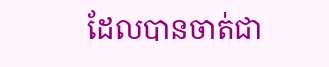ដែលបានចាត់ជា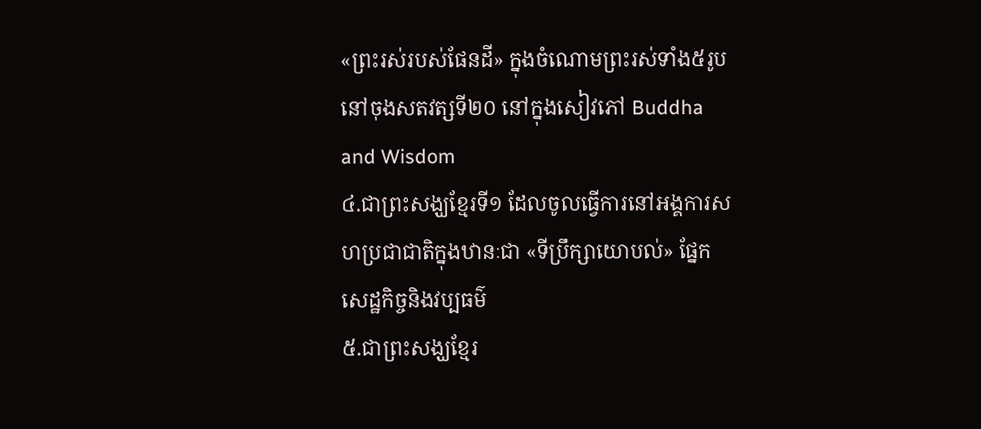«ព្រះរស់របស់ផែនដី» ក្នុងចំណោមព្រះរស់ទាំង៥រូបនៅចុងសតវត្សទី២០ នៅក្នុងសៀវភៅ Buddha and Wisdom
៤.ជាព្រះសង្ឃខ្មែរទី១ ដែលចូលធ្វើការនៅអង្គការសហប្រជាជាតិក្នុងឋានៈជា «ទីប្រឹក្សាយោបល់» ផ្នែកសេដ្ឋកិច្ចនិងវប្បធម៌
៥.ជាព្រះសង្ឃខ្មែរ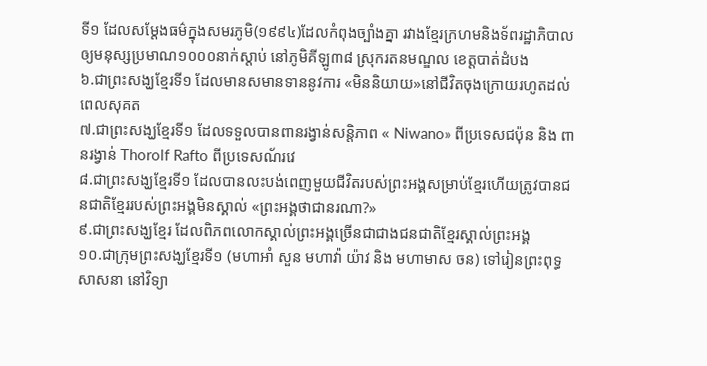ទី១ ដែលសម្ដែងធម៌ក្នុងសមរភូមិ(១៩៩៤)ដែលកំពុងច្បាំងគ្នា រវាងខ្មែរក្រហមនិងទ័ពរដ្ឋាភិបាល ឲ្យមនុស្សប្រមាណ១០០០នាក់ស្ដាប់ នៅភូមិគីឡូ៣៨ ស្រុករតនមណ្ឌល ខេត្តបាត់ដំបង
៦.ជាព្រះសង្ឃខ្មែរទី១ ដែលមានសមានទាននូវការ «មិននិយាយ»នៅជីវិតចុងក្រោយរហូតដល់ពេលសុគត
៧.ជាព្រះសង្ឃខ្មែរទី១ ដែលទទួលបានពានរង្វាន់សន្តិភាព « Niwano» ពីប្រទេសជប៉ុន និង ពានរង្វាន់ Thorolf Rafto ពីប្រទេសណ័រវេ
៨.ជាព្រះសង្ឃខ្មែរទី១ ដែលបានលះបង់ពេញមួយជីវិតរបស់ព្រះអង្គសម្រាប់ខ្មែរហើយត្រូវបានជនជាតិខ្មែររបស់ព្រះអង្គមិនស្គាល់ «ព្រះអង្គថាជានរណា?»
៩.ជាព្រះសង្ឃខ្មែរ ដែលពិភពលោកស្គាល់ព្រះអង្គច្រើនជាជាងជនជាតិខ្មែរស្គាល់ព្រះអង្គ
១០.ជាក្រុមព្រះសង្ឃខ្មែរទី១ (មហាអាំ សួន មហាវ៉ា យ៉ាវ និង មហាមាស ចន) ទៅរៀនព្រះពុទ្ធសាសនា នៅវិទ្យា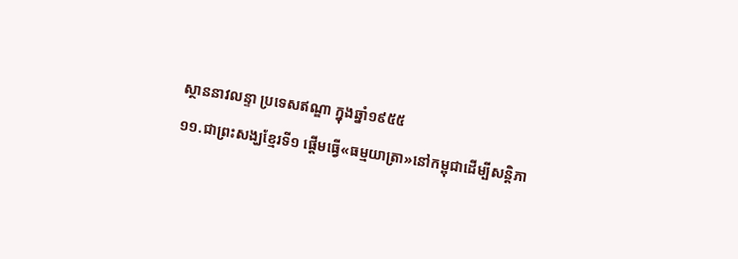ស្ថាននាវលន្ទា ប្រទេសឥណ្ឌា ក្នុងឆ្នាំ១៩៥៥
១១.ជាព្រះសង្ឃខ្មែរទី១ ផ្ដើមធ្វើ«ធម្មយាត្រា»នៅកម្ពុជាដើម្បីសន្តិភា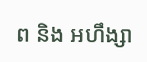ព និង អហឹង្សា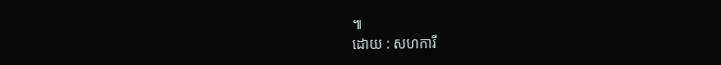៕
ដោយ : សហការី